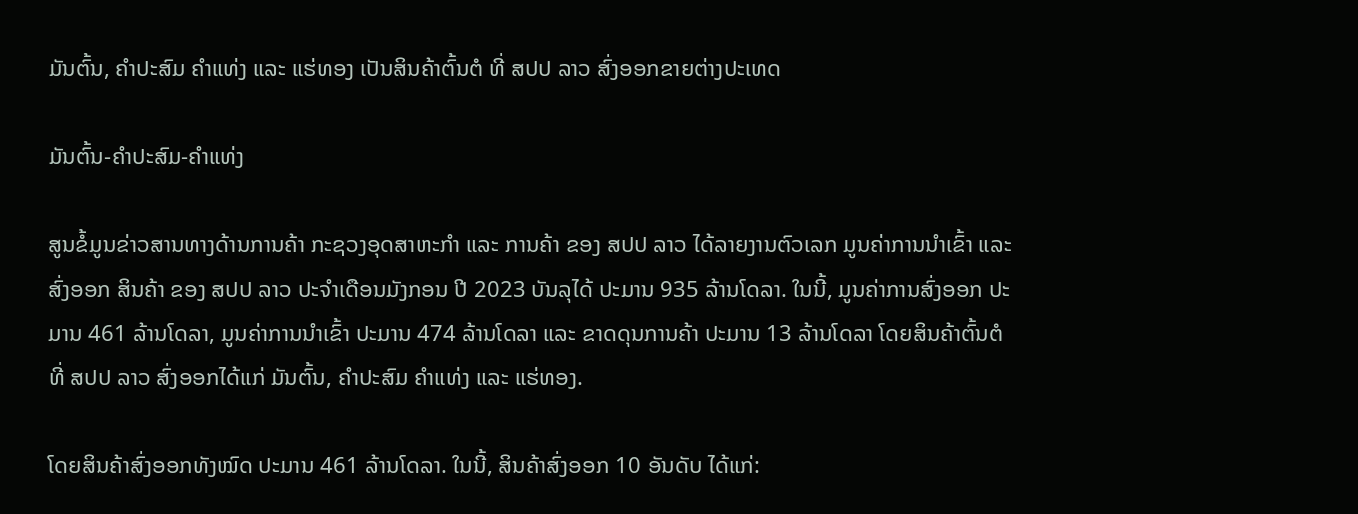ມັນຕົ້ນ, ຄຳປະສົມ ຄຳແທ່ງ ແລະ ແຮ່ທອງ ເປັນສິນຄ້າຕົ້ນຕໍ ທີ່ ສປປ ລາວ ສົ່ງອອກຂາຍຕ່າງປະເທດ

ມັນຕົ້ນ-ຄຳປະສົມ-ຄຳແທ່ງ

ສູນຂໍ້ມູນຂ່າວສານທາງດ້ານການຄ້າ ກະຊວງອຸດສາຫະກຳ ແລະ ການຄ້າ ຂອງ ສປປ ລາວ ໄດ້ລາຍງານຕົວເລກ ມູນຄ່າການນໍາເຂົ້າ ແລະ ສົ່ງອອກ ສິນຄ້າ ຂອງ ສປປ ລາວ ປະຈໍາເດືອນມັງກອນ ປີ 2023 ບັນລຸໄດ້ ປະມານ 935 ລ້ານໂດລາ. ໃນນີ້, ມູນຄ່າການສົ່ງອອກ ປະມານ 461 ລ້ານໂດລາ, ມູນຄ່າການນໍາເຂົ້າ ປະມານ 474 ລ້ານໂດລາ ແລະ ຂາດດຸນການຄ້າ ປະມານ 13 ລ້ານໂດລາ ໂດຍສິນຄ້າຕົ້ນຕໍທີ່ ສປປ ລາວ ສົ່ງອອກໄດ້ແກ່ ມັນຕົ້ນ, ຄຳປະສົມ ຄຳແທ່ງ ແລະ ແຮ່ທອງ.

ໂດຍສິນຄ້າສົ່ງອອກທັງໝົດ ປະມານ 461 ລ້ານໂດລາ. ໃນນີ້, ສິນຄ້າສົ່ງອອກ 10 ອັນດັບ ໄດ້ແກ່: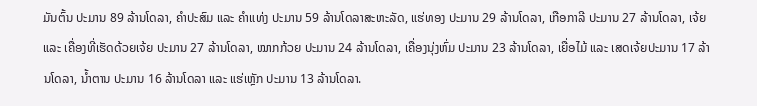ມັນຕົ້ນ ປະມານ 89 ລ້ານໂດລາ, ຄຳປະສົມ ແລະ ຄຳແທ່ງ ປະມານ 59 ລ້ານໂດລາສະຫະລັດ, ແຮ່ທອງ ປະມານ 29 ລ້ານໂດລາ, ເກືອກາລີ ປະມານ 27 ລ້ານໂດລາ, ເຈ້ຍ ແລະ ເຄື່ອງທີ່ເຮັດດ້ວຍເຈ້ຍ ປະມານ 27 ລ້ານໂດລາ, ໝາກກ້ວຍ ປະມານ 24 ລ້ານໂດລາ, ເຄື່ອງນຸ່ງຫົ່ມ ປະມານ 23 ລ້ານໂດລາ, ເຍື່ອໄມ້ ແລະ ເສດເຈ້ຍປະມານ 17 ລ້ານໂດລາ, ນ້ຳຕານ ປະມານ 16 ລ້ານໂດລາ ແລະ ແຮ່ເຫຼັກ ປະມານ 13 ລ້ານໂດລາ.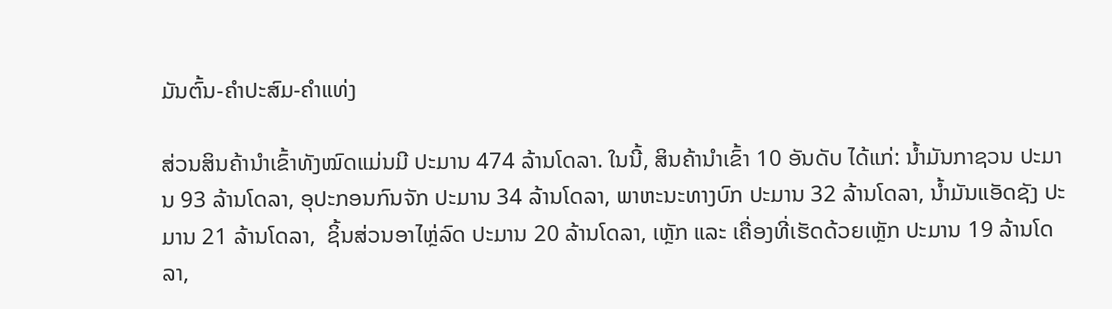ມັນຕົ້ນ-ຄຳປະສົມ-ຄຳແທ່ງ

ສ່ວນສິນຄ້ານຳເຂົ້າທັງໝົດແມ່ນມີ ປະມານ 474 ລ້ານໂດລາ. ໃນນີ້, ສິນຄ້ານໍາເຂົ້າ 10 ອັນດັບ ໄດ້ແກ່: ນ້ຳມັນກາຊວນ ປະມານ 93 ລ້ານໂດລາ, ອຸປະກອນກົນຈັກ ປະມານ 34 ລ້ານໂດລາ, ພາຫະນະທາງບົກ ປະມານ 32 ລ້ານໂດລາ, ນ້ຳມັນແອັດຊັງ ປະມານ 21 ລ້ານໂດລາ,  ຊິ້ນສ່ວນອາໄຫຼ່ລົດ ປະມານ 20 ລ້ານໂດລາ, ເຫຼັກ ແລະ ເຄື່ອງທີ່ເຮັດດ້ວຍເຫຼັກ ປະມານ 19 ລ້ານໂດລາ,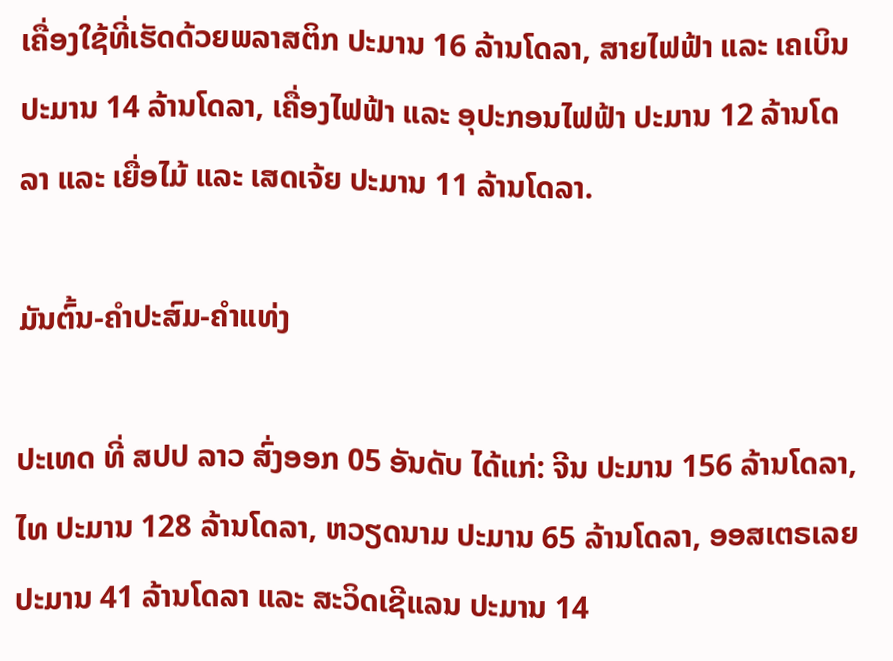ເຄື່ອງໃຊ້ທີ່ເຮັດດ້ວຍພລາສຕິກ ປະມານ 16 ລ້ານໂດລາ, ສາຍໄຟຟ້າ ແລະ ເຄເບິນ ປະມານ 14 ລ້ານໂດລາ, ເຄື່ອງໄຟຟ້າ ແລະ ອຸປະກອນໄຟຟ້າ ປະມານ 12 ລ້ານໂດລາ ແລະ ເຍື່ອໄມ້ ແລະ ເສດເຈ້ຍ ປະມານ 11 ລ້ານໂດລາ.

ມັນຕົ້ນ-ຄຳປະສົມ-ຄຳແທ່ງ

ປະເທດ ທີ່ ສປປ ລາວ ສົ່ງອອກ 05 ອັນດັບ ໄດ້ແກ່: ຈີນ ປະມານ 156 ລ້ານໂດລາ, ໄທ ປະມານ 128 ລ້ານໂດລາ, ຫວຽດນາມ ປະມານ 65 ລ້ານໂດລາ, ອອສເຕຣເລຍ ປະມານ 41 ລ້ານໂດລາ ແລະ ສະວິດເຊີແລນ ປະມານ 14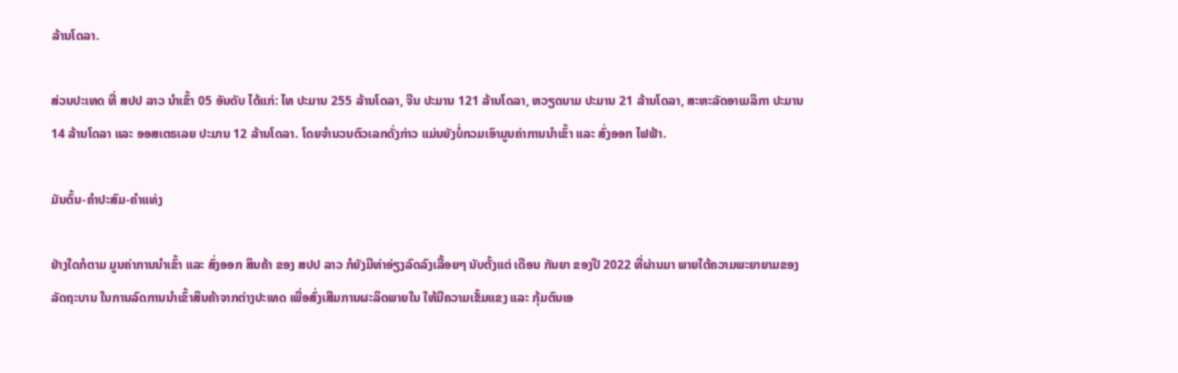ລ້ານໂດລາ.

ສ່ວນປະເທດ ທີ່ ສປປ ລາວ ນໍາເຂົ້າ 05 ອັນດັບ ໄດ້ແກ່: ໄທ ປະມານ 255 ລ້ານໂດລາ, ຈີນ ປະມານ 121 ລ້ານໂດລາ, ຫວຽດນາມ ປະມານ 21 ລ້ານໂດລາ, ສະຫະລັດອາເມລິກາ ປະມານ 14 ລ້ານໂດລາ ແລະ ອອສເຕຣເລຍ ປະມານ 12 ລ້ານໂດລາ. ໂດຍຈຳນວນຕົວເລກດັ່ງກ່າວ ແມ່ນຍັງບໍ່ກວມເອົາມູນຄ່າການນຳເຂົ້າ ແລະ ສົ່ງອອກ ໄຟຟ້າ.

ມັນຕົ້ນ-ຄຳປະສົມ-ຄຳແທ່ງ

ຢ່າງໃດກໍຕາມ ມູນຄ່າການນໍາເຂົ້າ ແລະ ສົ່ງອອກ ສິນຄ້າ ຂອງ ສປປ ລາວ ກໍຍັງມີທ່າອ່ຽງລົດລົງເລື້ອຍໆ ນັບຕັ້ງແຕ່ ເດືອນ ກັນຍາ ຂອງປີ 2022 ທີ່ຜ່ານມາ ພາຍໃຕ້ຄວາມພະຍາຍາມຂອງລັດຖະບານ ໃນການລົດການນຳເຂົ້າສິນຄ້າຈາກຕ່າງປະເທດ ເພື່ອສົ່ງເສີມການຜະລິດພາຍໃນ ໃຫ້ມີຄວາມເຂັ້ມແຂງ ແລະ ກຸ້ມຕົນເອ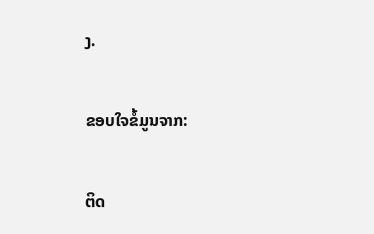ງ.

ຂອບໃຈຂໍ້ມູນຈາກ:

ຕິດ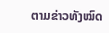ຕາມຂ່າວທັງໝົດ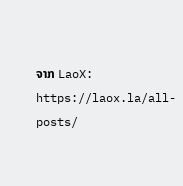ຈາກ LaoX: https://laox.la/all-posts/